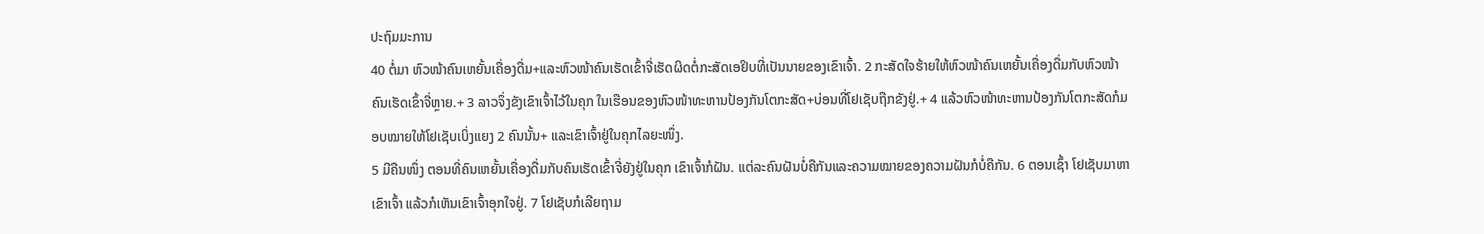ປະຖົມມະການ
40 ຕໍ່ມາ ຫົວໜ້າຄົນເຫຍັ້ນເຄື່ອງດື່ມ+ແລະຫົວໜ້າຄົນເຮັດເຂົ້າຈີ່ເຮັດຜິດຕໍ່ກະສັດເອຢິບທີ່ເປັນນາຍຂອງເຂົາເຈົ້າ. 2 ກະສັດໃຈຮ້າຍໃຫ້ຫົວໜ້າຄົນເຫຍັ້ນເຄື່ອງດື່ມກັບຫົວໜ້າຄົນເຮັດເຂົ້າຈີ່ຫຼາຍ.+ 3 ລາວຈຶ່ງຂັງເຂົາເຈົ້າໄວ້ໃນຄຸກ ໃນເຮືອນຂອງຫົວໜ້າທະຫານປ້ອງກັນໂຕກະສັດ+ບ່ອນທີ່ໂຢເຊັບຖືກຂັງຢູ່.+ 4 ແລ້ວຫົວໜ້າທະຫານປ້ອງກັນໂຕກະສັດກໍມອບໝາຍໃຫ້ໂຢເຊັບເບິ່ງແຍງ 2 ຄົນນັ້ນ+ ແລະເຂົາເຈົ້າຢູ່ໃນຄຸກໄລຍະໜຶ່ງ.
5 ມີຄືນໜຶ່ງ ຕອນທີ່ຄົນເຫຍັ້ນເຄື່ອງດື່ມກັບຄົນເຮັດເຂົ້າຈີ່ຍັງຢູ່ໃນຄຸກ ເຂົາເຈົ້າກໍຝັນ. ແຕ່ລະຄົນຝັນບໍ່ຄືກັນແລະຄວາມໝາຍຂອງຄວາມຝັນກໍບໍ່ຄືກັນ. 6 ຕອນເຊົ້າ ໂຢເຊັບມາຫາເຂົາເຈົ້າ ແລ້ວກໍເຫັນເຂົາເຈົ້າອຸກໃຈຢູ່. 7 ໂຢເຊັບກໍເລີຍຖາມ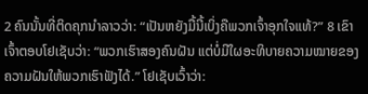2 ຄົນນັ້ນທີ່ຕິດຄຸກນຳລາວວ່າ: “ເປັນຫຍັງມື້ນີ້ເບິ່ງຄືພວກເຈົ້າອຸກໃຈແທ້?” 8 ເຂົາເຈົ້າຕອບໂຢເຊັບວ່າ: “ພວກເຮົາສອງຄົນຝັນ ແຕ່ບໍ່ມີໃຜອະທິບາຍຄວາມໝາຍຂອງຄວາມຝັນໃຫ້ພວກເຮົາຟັງໄດ້.” ໂຢເຊັບເວົ້າວ່າ: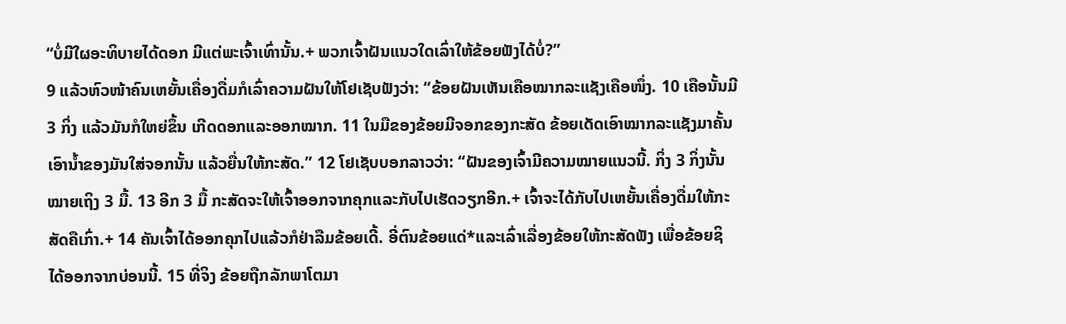“ບໍ່ມີໃຜອະທິບາຍໄດ້ດອກ ມີແຕ່ພະເຈົ້າເທົ່ານັ້ນ.+ ພວກເຈົ້າຝັນແນວໃດເລົ່າໃຫ້ຂ້ອຍຟັງໄດ້ບໍ່?”
9 ແລ້ວຫົວໜ້າຄົນເຫຍັ້ນເຄື່ອງດື່ມກໍເລົ່າຄວາມຝັນໃຫ້ໂຢເຊັບຟັງວ່າ: “ຂ້ອຍຝັນເຫັນເຄືອໝາກລະແຊັງເຄືອໜຶ່ງ. 10 ເຄືອນັ້ນມີ 3 ກິ່ງ ແລ້ວມັນກໍໃຫຍ່ຂຶ້ນ ເກີດດອກແລະອອກໝາກ. 11 ໃນມືຂອງຂ້ອຍມີຈອກຂອງກະສັດ ຂ້ອຍເດັດເອົາໝາກລະແຊັງມາຄັ້ນເອົານ້ຳຂອງມັນໃສ່ຈອກນັ້ນ ແລ້ວຍື່ນໃຫ້ກະສັດ.” 12 ໂຢເຊັບບອກລາວວ່າ: “ຝັນຂອງເຈົ້າມີຄວາມໝາຍແນວນີ້. ກິ່ງ 3 ກິ່ງນັ້ນໝາຍເຖິງ 3 ມື້. 13 ອີກ 3 ມື້ ກະສັດຈະໃຫ້ເຈົ້າອອກຈາກຄຸກແລະກັບໄປເຮັດວຽກອີກ.+ ເຈົ້າຈະໄດ້ກັບໄປເຫຍັ້ນເຄື່ອງດື່ມໃຫ້ກະສັດຄືເກົ່າ.+ 14 ຄັນເຈົ້າໄດ້ອອກຄຸກໄປແລ້ວກໍຢ່າລືມຂ້ອຍເດີ້. ອີ່ຕົນຂ້ອຍແດ່*ແລະເລົ່າເລື່ອງຂ້ອຍໃຫ້ກະສັດຟັງ ເພື່ອຂ້ອຍຊິໄດ້ອອກຈາກບ່ອນນີ້. 15 ທີ່ຈິງ ຂ້ອຍຖືກລັກພາໂຕມາ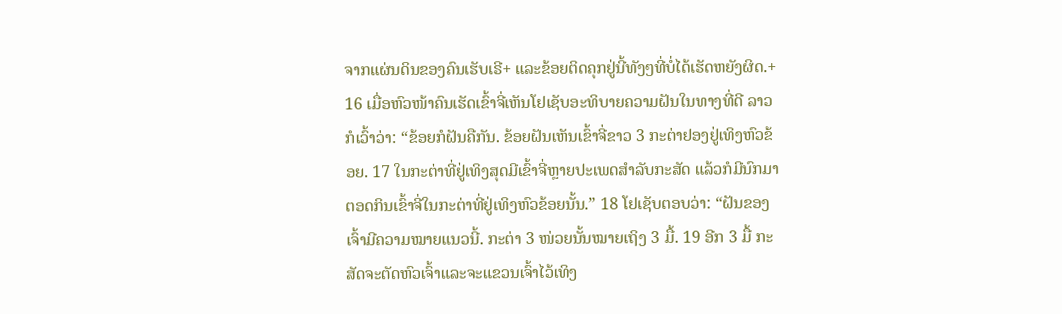ຈາກແຜ່ນດິນຂອງຄົນເຮັບເຣີ+ ແລະຂ້ອຍຕິດຄຸກຢູ່ນີ້ທັງໆທີ່ບໍ່ໄດ້ເຮັດຫຍັງຜິດ.+
16 ເມື່ອຫົວໜ້າຄົນເຮັດເຂົ້າຈີ່ເຫັນໂຢເຊັບອະທິບາຍຄວາມຝັນໃນທາງທີ່ດີ ລາວກໍເວົ້າວ່າ: “ຂ້ອຍກໍຝັນຄືກັນ. ຂ້ອຍຝັນເຫັນເຂົ້າຈີ່ຂາວ 3 ກະຕ່າຢອງຢູ່ເທິງຫົວຂ້ອຍ. 17 ໃນກະຕ່າທີ່ຢູ່ເທິງສຸດມີເຂົ້າຈີ່ຫຼາຍປະເພດສຳລັບກະສັດ ແລ້ວກໍມີນົກມາຕອດກິນເຂົ້າຈີ່ໃນກະຕ່າທີ່ຢູ່ເທິງຫົວຂ້ອຍນັ້ນ.” 18 ໂຢເຊັບຕອບວ່າ: “ຝັນຂອງເຈົ້າມີຄວາມໝາຍແນວນີ້. ກະຕ່າ 3 ໜ່ວຍນັ້ນໝາຍເຖິງ 3 ມື້. 19 ອີກ 3 ມື້ ກະສັດຈະຕັດຫົວເຈົ້າແລະຈະແຂວນເຈົ້າໄວ້ເທິງ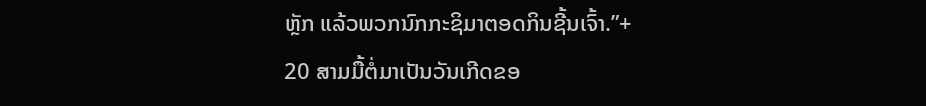ຫຼັກ ແລ້ວພວກນົກກະຊິມາຕອດກິນຊີ້ນເຈົ້າ.”+
20 ສາມມື້ຕໍ່ມາເປັນວັນເກີດຂອ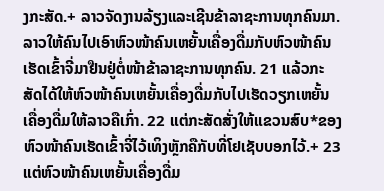ງກະສັດ.+ ລາວຈັດງານລ້ຽງແລະເຊີນຂ້າລາຊະການທຸກຄົນມາ. ລາວໃຫ້ຄົນໄປເອົາຫົວໜ້າຄົນເຫຍັ້ນເຄື່ອງດື່ມກັບຫົວໜ້າຄົນເຮັດເຂົ້າຈີ່ມາຢືນຢູ່ຕໍ່ໜ້າຂ້າລາຊະການທຸກຄົນ. 21 ແລ້ວກະສັດໄດ້ໃຫ້ຫົວໜ້າຄົນເຫຍັ້ນເຄື່ອງດື່ມກັບໄປເຮັດວຽກເຫຍັ້ນເຄື່ອງດື່ມໃຫ້ລາວຄືເກົ່າ. 22 ແຕ່ກະສັດສັ່ງໃຫ້ແຂວນສົບ*ຂອງຫົວໜ້າຄົນເຮັດເຂົ້າຈີ່ໄວ້ເທິງຫຼັກຄືກັບທີ່ໂຢເຊັບບອກໄວ້.+ 23 ແຕ່ຫົວໜ້າຄົນເຫຍັ້ນເຄື່ອງດື່ມ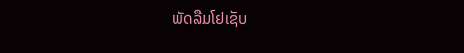ພັດລືມໂຢເຊັບ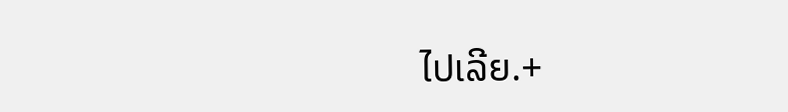ໄປເລີຍ.+